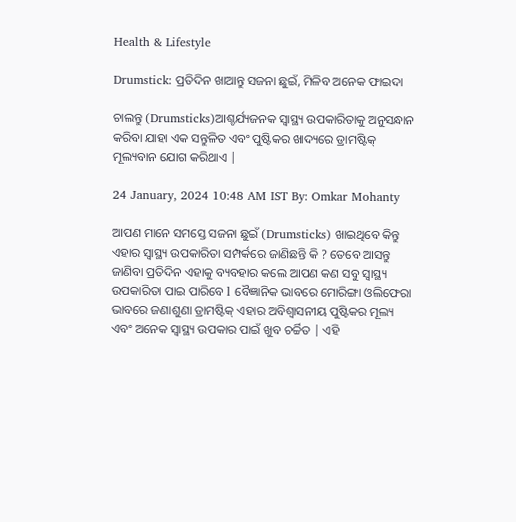Health & Lifestyle

Drumstick: ପ୍ରତିଦିନ ଖାଆନ୍ତୁ ସଜନା ଛୁଇଁ, ମିଳିବ ଅନେକ ଫାଇଦା

ଚାଲନ୍ତୁ (Drumsticks)ଆଶ୍ଚର୍ଯ୍ୟଜନକ ସ୍ୱାସ୍ଥ୍ୟ ଉପକାରିତାକୁ ଅନୁସନ୍ଧାନ କରିବା ଯାହା ଏକ ସନ୍ତୁଳିତ ଏବଂ ପୁଷ୍ଟିକର ଖାଦ୍ୟରେ ଡ୍ରାମଷ୍ଟିକ୍ ମୂଲ୍ୟବାନ ଯୋଗ କରିଥାଏ |

24 January, 2024 10:48 AM IST By: Omkar Mohanty

ଆପଣ ମାନେ ସମସ୍ତେ ସଜନା ଛୁଇଁ (Drumsticks) ଖାଇଥିବେ କିନ୍ତୁ ଏହାର ସ୍ୱାସ୍ଥ୍ୟ ଉପକାରିତା ସମ୍ପର୍କରେ ଜାଣିଛନ୍ତି କି ? ତେବେ ଆସନ୍ତୁ ଜାଣିବା ପ୍ରତିଦିନ ଏହାକୁ ବ୍ୟବହାର କଲେ ଆପଣ କଣ ସବୁ ସ୍ୱାସ୍ଥ୍ୟ ଉପକାରିତା ପାଇ ପାରିବେ l ବୈଜ୍ଞାନିକ ଭାବରେ ମୋରିଙ୍ଗା ଓଲିଫେରା ଭାବରେ ଜଣାଶୁଣା ଡ୍ରାମଷ୍ଟିକ୍ ଏହାର ଅବିଶ୍ୱାସନୀୟ ପୁଷ୍ଟିକର ମୂଲ୍ୟ ଏବଂ ଅନେକ ସ୍ୱାସ୍ଥ୍ୟ ଉପକାର ପାଇଁ ଖୁବ ଚର୍ଚ୍ଚିତ | ଏହି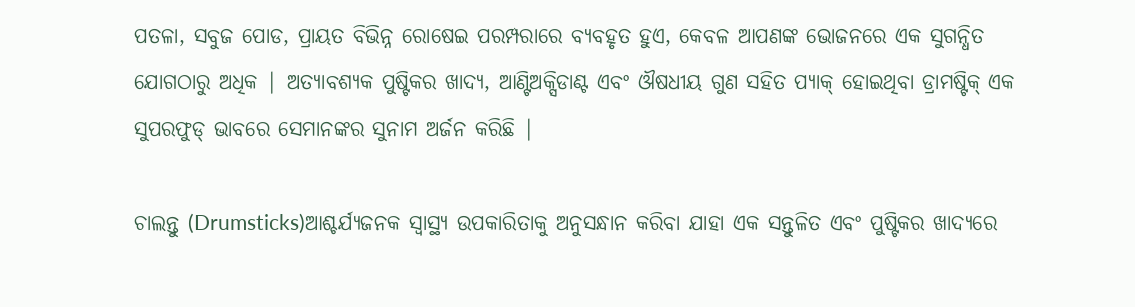ପତଳା, ସବୁଜ ପୋଡ, ପ୍ରାୟତ ବିଭିନ୍ନ ରୋଷେଇ ପରମ୍ପରାରେ ବ୍ୟବହୃତ ହୁଏ, କେବଳ ଆପଣଙ୍କ ଭୋଜନରେ ଏକ ସୁଗନ୍ଧିତ ଯୋଗଠାରୁ ଅଧିକ | ଅତ୍ୟାବଶ୍ୟକ ପୁଷ୍ଟିକର ଖାଦ୍ୟ, ଆଣ୍ଟିଅକ୍ସିଡାଣ୍ଟ ଏବଂ ଔଷଧୀୟ ଗୁଣ ସହିତ ପ୍ୟାକ୍ ହୋଇଥିବା ଡ୍ରାମଷ୍ଟିକ୍ ଏକ ସୁପରଫୁଡ୍ ଭାବରେ ସେମାନଙ୍କର ସୁନାମ ଅର୍ଜନ କରିଛି |

ଚାଲନ୍ତୁ (Drumsticks)ଆଶ୍ଚର୍ଯ୍ୟଜନକ ସ୍ୱାସ୍ଥ୍ୟ ଉପକାରିତାକୁ ଅନୁସନ୍ଧାନ କରିବା ଯାହା ଏକ ସନ୍ତୁଳିତ ଏବଂ ପୁଷ୍ଟିକର ଖାଦ୍ୟରେ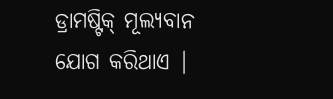ଡ୍ରାମଷ୍ଟିକ୍ ମୂଲ୍ୟବାନ ଯୋଗ କରିଥାଏ |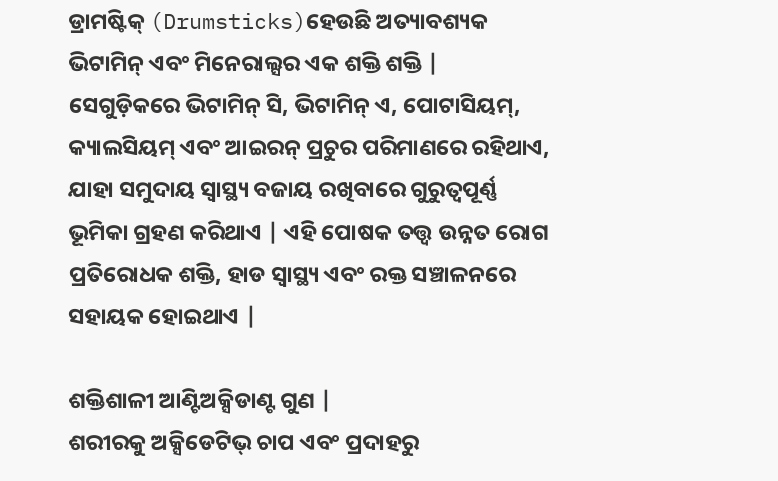ଡ୍ରାମଷ୍ଟିକ୍ (Drumsticks)ହେଉଛି ଅତ୍ୟାବଶ୍ୟକ ଭିଟାମିନ୍ ଏବଂ ମିନେରାଲ୍ସର ଏକ ଶକ୍ତି ଶକ୍ତି | ସେଗୁଡ଼ିକରେ ଭିଟାମିନ୍ ସି, ଭିଟାମିନ୍ ଏ, ପୋଟାସିୟମ୍, କ୍ୟାଲସିୟମ୍ ଏବଂ ଆଇରନ୍ ପ୍ରଚୁର ପରିମାଣରେ ରହିଥାଏ, ଯାହା ସମୁଦାୟ ସ୍ୱାସ୍ଥ୍ୟ ବଜାୟ ରଖିବାରେ ଗୁରୁତ୍ୱପୂର୍ଣ୍ଣ ଭୂମିକା ଗ୍ରହଣ କରିଥାଏ | ଏହି ପୋଷକ ତତ୍ତ୍ୱ ଉନ୍ନତ ରୋଗ ପ୍ରତିରୋଧକ ଶକ୍ତି, ହାଡ ସ୍ୱାସ୍ଥ୍ୟ ଏବଂ ରକ୍ତ ସଞ୍ଚାଳନରେ ସହାୟକ ହୋଇଥାଏ |

ଶକ୍ତିଶାଳୀ ଆଣ୍ଟିଅକ୍ସିଡାଣ୍ଟ ଗୁଣ |
ଶରୀରକୁ ଅକ୍ସିଡେଟିଭ୍ ଚାପ ଏବଂ ପ୍ରଦାହରୁ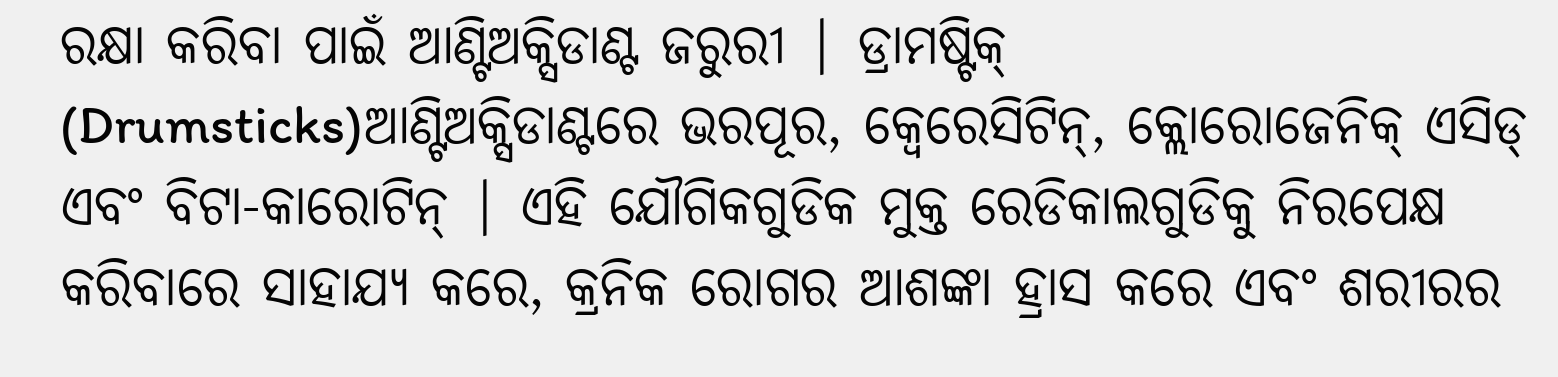ରକ୍ଷା କରିବା ପାଇଁ ଆଣ୍ଟିଅକ୍ସିଡାଣ୍ଟ ଜରୁରୀ | ଡ୍ରାମଷ୍ଟିକ୍ (Drumsticks)ଆଣ୍ଟିଅକ୍ସିଡାଣ୍ଟରେ ଭରପୂର, କ୍ୱେରେସିଟିନ୍, କ୍ଲୋରୋଜେନିକ୍ ଏସିଡ୍ ଏବଂ ବିଟା-କାରୋଟିନ୍ | ଏହି ଯୌଗିକଗୁଡିକ ମୁକ୍ତ ରେଡିକାଲଗୁଡିକୁ ନିରପେକ୍ଷ କରିବାରେ ସାହାଯ୍ୟ କରେ, କ୍ରନିକ ରୋଗର ଆଶଙ୍କା ହ୍ରାସ କରେ ଏବଂ ଶରୀରର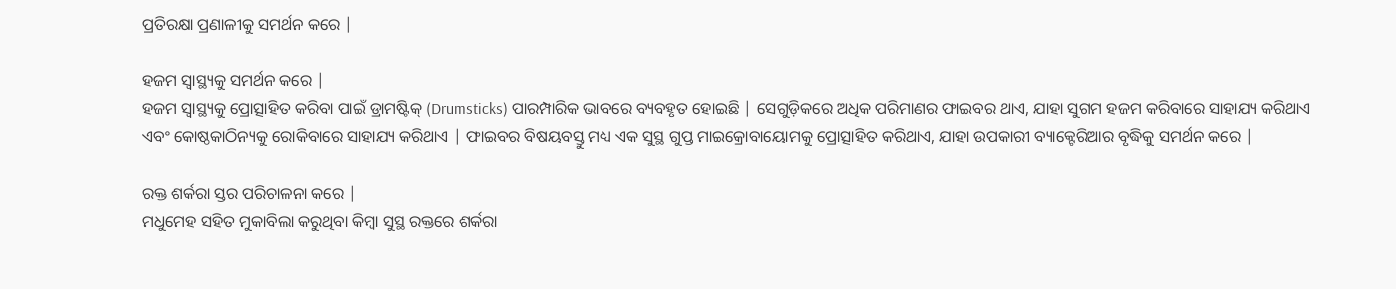ପ୍ରତିରକ୍ଷା ପ୍ରଣାଳୀକୁ ସମର୍ଥନ କରେ |

ହଜମ ସ୍ୱାସ୍ଥ୍ୟକୁ ସମର୍ଥନ କରେ |
ହଜମ ସ୍ୱାସ୍ଥ୍ୟକୁ ପ୍ରୋତ୍ସାହିତ କରିବା ପାଇଁ ଡ୍ରାମଷ୍ଟିକ୍ (Drumsticks) ପାରମ୍ପାରିକ ଭାବରେ ବ୍ୟବହୃତ ହୋଇଛି | ସେଗୁଡ଼ିକରେ ଅଧିକ ପରିମାଣର ଫାଇବର ଥାଏ, ଯାହା ସୁଗମ ହଜମ କରିବାରେ ସାହାଯ୍ୟ କରିଥାଏ ଏବଂ କୋଷ୍ଠକାଠିନ୍ୟକୁ ରୋକିବାରେ ସାହାଯ୍ୟ କରିଥାଏ | ଫାଇବର ବିଷୟବସ୍ତୁ ମଧ୍ୟ ଏକ ସୁସ୍ଥ ଗୁପ୍ତ ମାଇକ୍ରୋବାୟୋମକୁ ପ୍ରୋତ୍ସାହିତ କରିଥାଏ, ଯାହା ଉପକାରୀ ବ୍ୟାକ୍ଟେରିଆର ବୃଦ୍ଧିକୁ ସମର୍ଥନ କରେ |

ରକ୍ତ ଶର୍କରା ସ୍ତର ପରିଚାଳନା କରେ |
ମଧୁମେହ ସହିତ ମୁକାବିଲା କରୁଥିବା କିମ୍ବା ସୁସ୍ଥ ରକ୍ତରେ ଶର୍କରା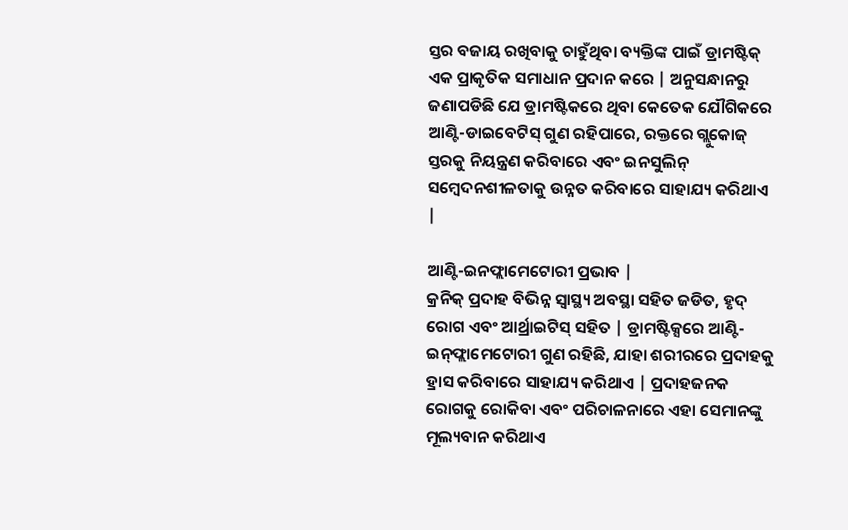ସ୍ତର ବଜାୟ ରଖିବାକୁ ଚାହୁଁଥିବା ବ୍ୟକ୍ତିଙ୍କ ପାଇଁ ଡ୍ରାମଷ୍ଟିକ୍ ଏକ ପ୍ରାକୃତିକ ସମାଧାନ ପ୍ରଦାନ କରେ | ଅନୁସନ୍ଧାନରୁ ଜଣାପଡିଛି ଯେ ଡ୍ରାମଷ୍ଟିକରେ ଥିବା କେତେକ ଯୌଗିକରେ ଆଣ୍ଟି-ଡାଇବେଟିସ୍ ଗୁଣ ରହିପାରେ, ରକ୍ତରେ ଗ୍ଲୁକୋଜ୍ ସ୍ତରକୁ ନିୟନ୍ତ୍ରଣ କରିବାରେ ଏବଂ ଇନସୁଲିନ୍ ସମ୍ବେଦନଶୀଳତାକୁ ଉନ୍ନତ କରିବାରେ ସାହାଯ୍ୟ କରିଥାଏ |

ଆଣ୍ଟି-ଇନଫ୍ଲାମେଟୋରୀ ପ୍ରଭାବ |
କ୍ରନିକ୍ ପ୍ରଦାହ ବିଭିନ୍ନ ସ୍ୱାସ୍ଥ୍ୟ ଅବସ୍ଥା ସହିତ ଜଡିତ, ହୃଦ୍ ରୋଗ ଏବଂ ଆର୍ଥ୍ରାଇଟିସ୍ ସହିତ | ଡ୍ରାମଷ୍ଟିକ୍ସରେ ଆଣ୍ଟି-ଇନ୍‌ଫ୍ଲାମେଟୋରୀ ଗୁଣ ରହିଛି, ଯାହା ଶରୀରରେ ପ୍ରଦାହକୁ ହ୍ରାସ କରିବାରେ ସାହାଯ୍ୟ କରିଥାଏ | ପ୍ରଦାହଜନକ ରୋଗକୁ ରୋକିବା ଏବଂ ପରିଚାଳନାରେ ଏହା ସେମାନଙ୍କୁ ମୂଲ୍ୟବାନ କରିଥାଏ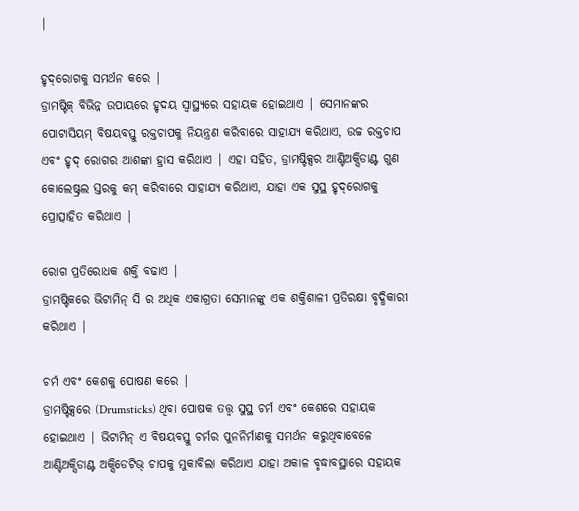|

ହୃଦ୍‌ରୋଗକୁ ସମର୍ଥନ କରେ |
ଡ୍ରାମଷ୍ଟିକ୍ ବିଭିନ୍ନ ଉପାୟରେ ହୃଦୟ ସ୍ୱାସ୍ଥ୍ୟରେ ସହାୟକ ହୋଇଥାଏ | ସେମାନଙ୍କର ପୋଟାସିୟମ୍ ବିଷୟବସ୍ତୁ ରକ୍ତଚାପକୁ ନିୟନ୍ତ୍ରଣ କରିବାରେ ସାହାଯ୍ୟ କରିଥାଏ, ଉଚ୍ଚ ରକ୍ତଚାପ ଏବଂ ହୃଦ୍ ରୋଗର ଆଶଙ୍କା ହ୍ରାସ କରିଥାଏ | ଏହା ସହିତ, ଡ୍ରାମଷ୍ଟିକ୍ସର ଆଣ୍ଟିଅକ୍ସିଡାଣ୍ଟ ଗୁଣ କୋଲେଷ୍ଟ୍ରଲ ସ୍ତରକୁ କମ୍ କରିବାରେ ସାହାଯ୍ୟ କରିଥାଏ, ଯାହା ଏକ ସୁସ୍ଥ ହୃଦ୍‌ରୋଗକୁ ପ୍ରୋତ୍ସାହିତ କରିଥାଏ |

ରୋଗ ପ୍ରତିରୋଧକ ଶକ୍ତି ବଢାଏ |
ଡ୍ରାମଷ୍ଟିକରେ ଭିଟାମିନ୍ ସି ର ଅଧିକ ଏକାଗ୍ରତା ସେମାନଙ୍କୁ ଏକ ଶକ୍ତିଶାଳୀ ପ୍ରତିରକ୍ଷା ବୃଦ୍ଧିକାରୀ କରିଥାଏ |

ଚର୍ମ ଏବଂ କେଶକୁ ପୋଷଣ କରେ |
ଡ୍ରାମଷ୍ଟିକ୍ସରେ (Drumsticks) ଥିବା ପୋଷକ ତତ୍ତ୍ୱ ସୁସ୍ଥ ଚର୍ମ ଏବଂ କେଶରେ ସହାୟକ ହୋଇଥାଏ | ଭିଟାମିନ୍ ଏ ବିଷୟବସ୍ତୁ ଚର୍ମର ପୁନନିର୍ମାଣକୁ ସମର୍ଥନ କରୁଥିବାବେଳେ ଆଣ୍ଟିଅକ୍ସିଡାଣ୍ଟ ଅକ୍ସିଡେଟିଭ୍ ଚାପକୁ ମୁକାବିଲା କରିଥାଏ ଯାହା ଅକାଳ ବୃଦ୍ଧାବସ୍ଥାରେ ସହାୟକ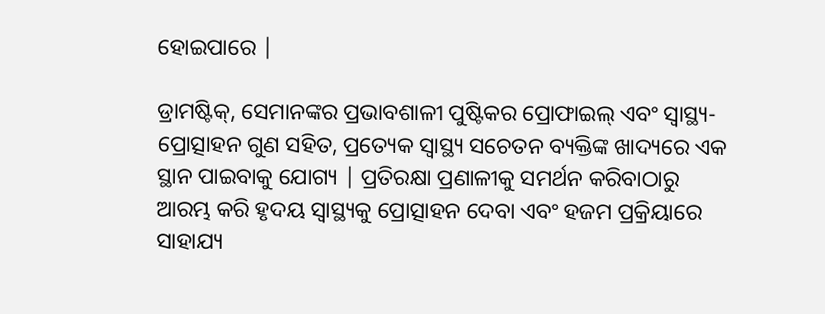ହୋଇପାରେ |

ଡ୍ରାମଷ୍ଟିକ୍, ସେମାନଙ୍କର ପ୍ରଭାବଶାଳୀ ପୁଷ୍ଟିକର ପ୍ରୋଫାଇଲ୍ ଏବଂ ସ୍ୱାସ୍ଥ୍ୟ-ପ୍ରୋତ୍ସାହନ ଗୁଣ ସହିତ, ପ୍ରତ୍ୟେକ ସ୍ୱାସ୍ଥ୍ୟ ସଚେତନ ବ୍ୟକ୍ତିଙ୍କ ଖାଦ୍ୟରେ ଏକ ସ୍ଥାନ ପାଇବାକୁ ଯୋଗ୍ୟ | ପ୍ରତିରକ୍ଷା ପ୍ରଣାଳୀକୁ ସମର୍ଥନ କରିବାଠାରୁ ଆରମ୍ଭ କରି ହୃଦୟ ସ୍ୱାସ୍ଥ୍ୟକୁ ପ୍ରୋତ୍ସାହନ ଦେବା ଏବଂ ହଜମ ପ୍ରକ୍ରିୟାରେ ସାହାଯ୍ୟ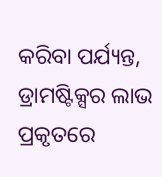କରିବା ପର୍ଯ୍ୟନ୍ତ, ଡ୍ରାମଷ୍ଟିକ୍ସର ଲାଭ ପ୍ରକୃତରେ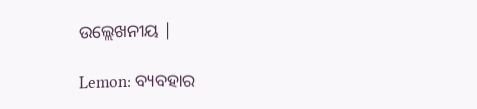ଉଲ୍ଲେଖନୀୟ |

Lemon: ବ୍ୟବହାର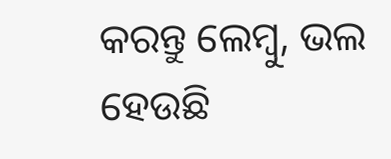କରନ୍ତୁ ଲେମ୍ବୁ, ଭଲ ହେଉଛି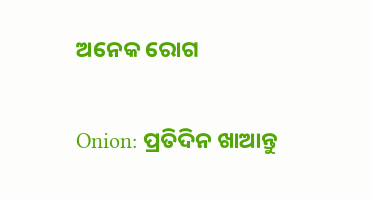ଅନେକ ରୋଗ

Onion: ପ୍ରତିଦିନ ଖାଆନ୍ତୁ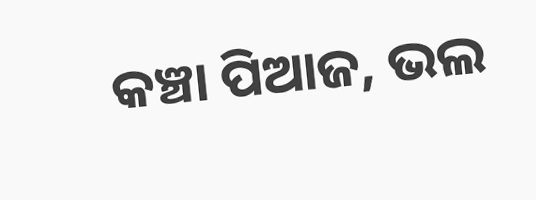କଞ୍ଚା ପିଆଜ, ଭଲ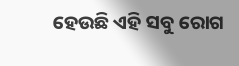ହେଉଛି ଏହି ସବୁ ରୋଗ